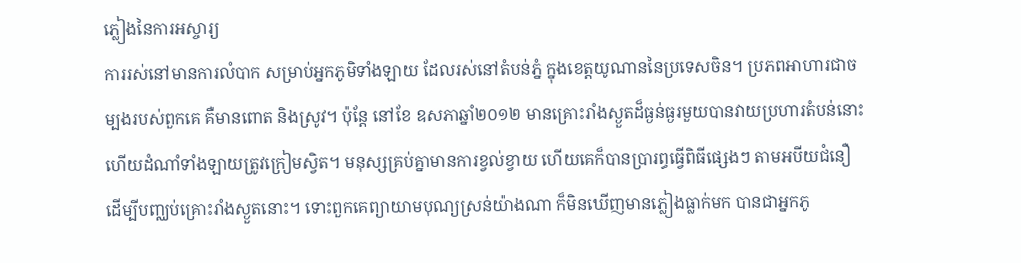ភ្លៀងនៃការអស្ចារ្យ
ការរស់នៅមានការលំបាក សម្រាប់អ្នកភូមិទាំងឡាយ ដែលរស់នៅតំបន់ភ្នំ ក្នុងខេត្តយូណាននៃប្រទេសចិន។ ប្រភពអាហារជាចម្បងរបស់ពួកគេ គឺមានពោត និងស្រូវ។ ប៉ុន្តែ នៅខែ ឧសភាឆ្នាំ២០១២ មានគ្រោះរាំងស្ងួតដ៏ធ្ងន់ធ្ងរមួយបានវាយប្រហារតំបន់នោះ ហើយដំណាំទាំងឡាយត្រូវក្រៀមស្វិត។ មនុស្សគ្រប់គ្នាមានការខ្វល់ខ្វាយ ហើយគេក៏បានប្រារព្ធធ្វើពិធីផ្សេងៗ តាមអបីយជំនឿ ដើម្បីបញ្ឈប់គ្រោះរាំងស្ងួតនោះ។ ទោះពួកគេព្យាយាមបុណ្យស្រន់យ៉ាងណា ក៏មិនឃើញមានភ្លៀងធ្លាក់មក បានជាអ្នកភូ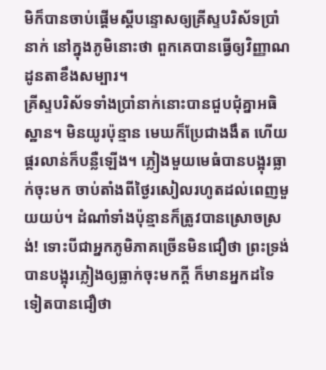មិក៏បានចាប់ផ្ដើមស្តីបន្ទោសឲ្យគ្រីស្ទបរិស័ទប្រាំនាក់ នៅក្នុងភូមិនោះថា ពួកគេបានធ្វើឲ្យវិញ្ញាណដូនតាខឹងសម្បារ។
គ្រីស្ទបរិស័ទទាំងប្រាំនាក់នោះបានជួបជុំគ្នាអធិស្ឋាន។ មិនយូរប៉ុន្មាន មេឃក៏ប្រែជាងងឹត ហើយផ្គរលាន់ក៏បន្លឺឡើង។ ភ្លៀងមួយមេធំបានបង្អុរធ្លាក់ចុះមក ចាប់តាំងពីថ្ងៃរសៀលរហូតដល់ពេញមួយយប់។ ដំណាំទាំងប៉ុន្មានក៏ត្រូវបានស្រោចស្រង់! ទោះបីជាអ្នកភូមិភាគច្រើនមិនជឿថា ព្រះទ្រង់បានបង្អុរភ្លៀងឲ្យធ្លាក់ចុះមកក្ដី ក៏មានអ្នកដទៃទៀតបានជឿថា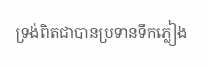ទ្រង់ពិតជាបានប្រទានទឹកភ្លៀង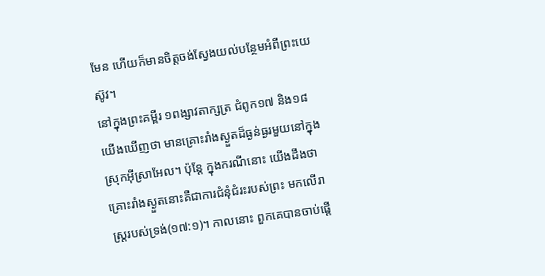មែន ហើយក៏មានចិត្តចង់ស្វែងយល់បន្ថែមអំពីព្រះយេស៊ូវ។
នៅក្នុងព្រះគម្ពីរ ១ពង្សាវតាក្សត្រ ជំពូក១៧ និង១៨ យើងឃើញថា មានគ្រោះរាំងស្ងួតដ៏ធ្ងន់ធ្ងរមួយនៅក្នុងស្រុកអ៊ីស្រាអែល។ ប៉ុន្តែ ក្នុងករណីនោះ យើងដឹងថា គ្រោះរាំងស្ងួតនោះគឺជាការជំនុំជំរះរបស់ព្រះ មកលើរាស្រ្តរបស់ទ្រង់(១៧:១)។ កាលនោះ ពួកគេបានចាប់ផ្ដើ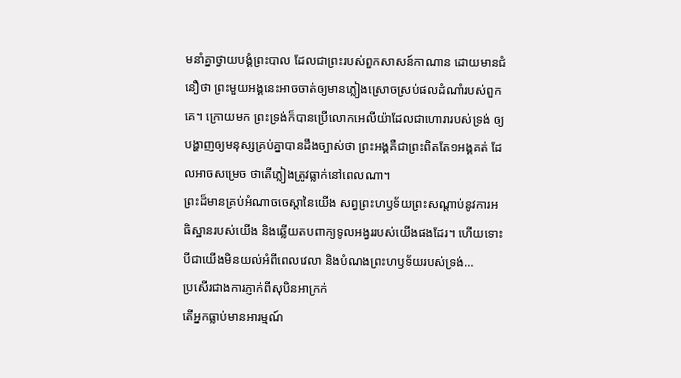មនាំគ្នាថ្វាយបង្គំព្រះបាល ដែលជាព្រះរបស់ពួកសាសន៍កាណាន ដោយមានជំនឿថា ព្រះមួយអង្គនេះអាចចាត់ឲ្យមានភ្លៀងស្រោចស្រប់ផលដំណាំរបស់ពួកគេ។ ក្រោយមក ព្រះទ្រង់ក៏បានប្រើលោកអេលីយ៉ាដែលជាហោរារបស់ទ្រង់ ឲ្យបង្ហាញឲ្យមនុស្សគ្រប់គ្នាបានដឹងច្បាស់ថា ព្រះអង្គគឺជាព្រះពិតតែ១អង្គគត់ ដែលអាចសម្រេច ថាតើភ្លៀងត្រូវធ្លាក់នៅពេលណា។
ព្រះដ៏មានគ្រប់អំណាចចេស្ដានៃយើង សព្វព្រះហឫទ័យព្រះសណ្ដាប់នូវការអធិស្ឋានរបស់យើង និងឆ្លើយតបពាក្យទូលអង្វររបស់យើងផងដែរ។ ហើយទោះបីជាយើងមិនយល់អំពីពេលវេលា និងបំណងព្រះហឫទ័យរបស់ទ្រង់…
ប្រសើរជាងការភ្ញាក់ពីសុបិនអាក្រក់
តើអ្នកធ្លាប់មានអារម្មណ៍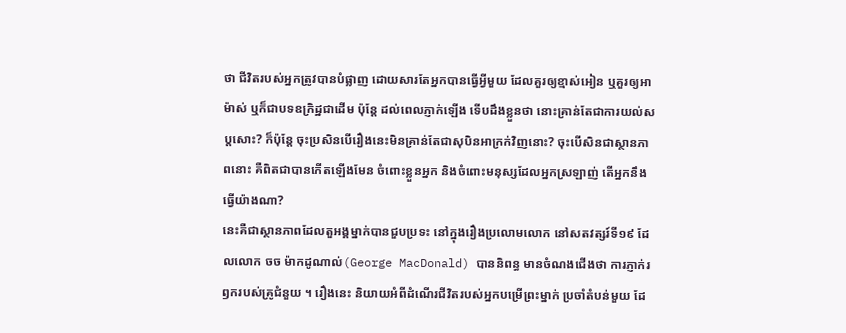ថា ជីវិតរបស់អ្នកត្រូវបានបំផ្លាញ ដោយសារតែអ្នកបានធ្វើអ្វីមួយ ដែលគួរឲ្យខ្មាស់អៀន ឬគួរឲ្យអាម៉ាស់ ឬក៏ជាបទឧក្រិដ្ឋជាដើម ប៉ុន្តែ ដល់ពេលភ្ញាក់ឡើង ទើបដឹងខ្លួនថា នោះគ្រាន់តែជាការយល់សប្តសោះ? ក៏ប៉ុន្តែ ចុះប្រសិនបើរឿងនេះមិនគ្រាន់តែជាសុបិនអាក្រក់វិញនោះ? ចុះបើសិនជាស្ថានភាពនោះ គឺពិតជាបានកើតឡើងមែន ចំពោះខ្លួនអ្នក និងចំពោះមនុស្សដែលអ្នកស្រឡាញ់ តើអ្នកនឹងធ្វើយ៉ាងណា?
នេះគឺជាស្ថានភាពដែលតួអង្គម្នាក់បានជួបប្រទះ នៅក្នុងរឿងប្រលោមលោក នៅសតវត្សរ៍ទី១៩ ដែលលោក ចច ម៉ាកដូណាល់(George MacDonald) បាននិពន្ធ មានចំណងជើងថា ការភ្ញាក់រឭករបស់គ្រូជំនួយ ។ រឿងនេះ និយាយអំពីដំណើរជីវិតរបស់អ្នកបម្រើព្រះម្នាក់ ប្រចាំតំបន់មួយ ដែ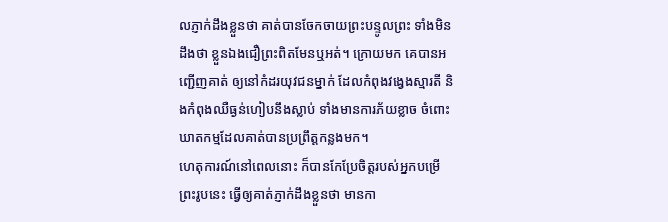លភ្ញាក់ដឹងខ្លួនថា គាត់បានចែកចាយព្រះបន្ទូលព្រះ ទាំងមិនដឹងថា ខ្លួនឯងជឿព្រះពិតមែនឬអត់។ ក្រោយមក គេបានអញ្ជើញគាត់ ឲ្យនៅកំដរយុវជនម្នាក់ ដែលកំពុងវង្វេងស្មារតី និងកំពុងឈឺធ្ងន់ហៀបនឹងស្លាប់ ទាំងមានការភ័យខ្លាច ចំពោះឃាតកម្មដែលគាត់បានប្រព្រឹត្តកន្លងមក។
ហេតុការណ៍នៅពេលនោះ ក៏បានកែប្រែចិត្តរបស់អ្នកបម្រើព្រះរូបនេះ ធ្វើឲ្យគាត់ភ្ញាក់ដឹងខ្លួនថា មានកា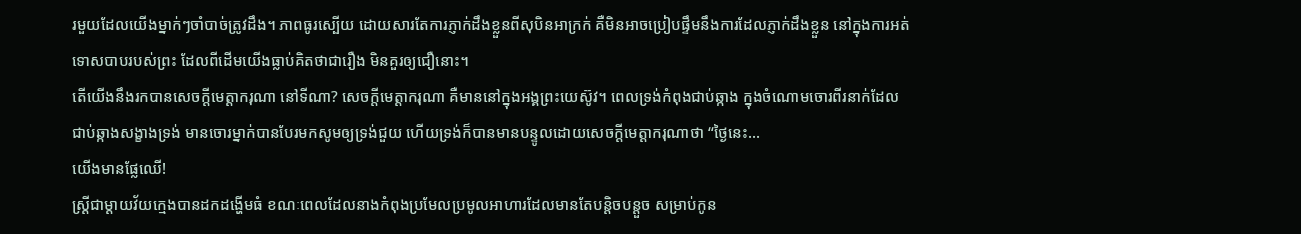រមួយដែលយើងម្នាក់ៗចាំបាច់ត្រូវដឹង។ ភាពធូរស្បើយ ដោយសារតែការភ្ញាក់ដឹងខ្លួនពីសុបិនអាក្រក់ គឺមិនអាចប្រៀបផ្ទឹមនឹងការដែលភ្ញាក់ដឹងខ្លួន នៅក្នុងការអត់ទោសបាបរបស់ព្រះ ដែលពីដើមយើងធ្លាប់គិតថាជារឿង មិនគួរឲ្យជឿនោះ។
តើយើងនឹងរកបានសេចក្តីមេត្តាករុណា នៅទីណា? សេចក្តីមេត្តាករុណា គឺមាននៅក្នុងអង្គព្រះយេស៊ូវ។ ពេលទ្រង់កំពុងជាប់ឆ្កាង ក្នុងចំណោមចោរពីរនាក់ដែលជាប់ឆ្កាងសង្ខាងទ្រង់ មានចោរម្នាក់បានបែរមកសូមឲ្យទ្រង់ជួយ ហើយទ្រង់ក៏បានមានបន្ទូលដោយសេចក្តីមេត្តាករុណាថា “ថ្ងៃនេះ…
យើងមានផ្លែឈើ!
ស្រ្ដីជាម្ដាយវ័យក្មេងបានដកដង្ហើមធំ ខណៈពេលដែលនាងកំពុងប្រមែលប្រមូលអាហារដែលមានតែបន្តិចបន្តួច សម្រាប់កូន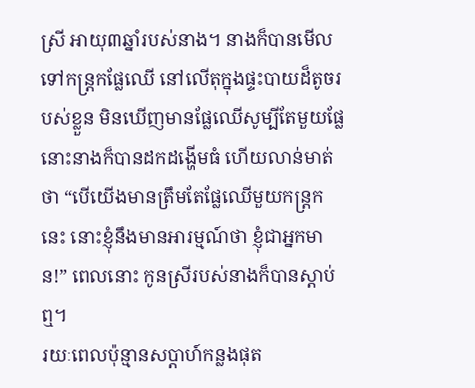ស្រី អាយុ៣ឆ្នាំរបស់នាង។ នាងក៏បានមើលទៅកន្រ្តកផ្លែឈើ នៅលើតុក្នុងផ្ទះបាយដ៏តូចរបស់ខ្លួន មិនឃើញមានផ្លែឈើសូម្បីតែមួយផ្លែ នោះនាងក៏បានដកដង្ហើមធំ ហើយលាន់មាត់ថា “បើយើងមានត្រឹមតែផ្លែឈើមួយកន្រ្តកនេះ នោះខ្ញុំនឹងមានអារម្មណ៍ថា ខ្ញុំជាអ្នកមាន!” ពេលនោះ កូនស្រីរបស់នាងក៏បានស្ដាប់ឮ។
រយៈពេលប៉ុន្មានសប្តាហ៍កន្លងផុត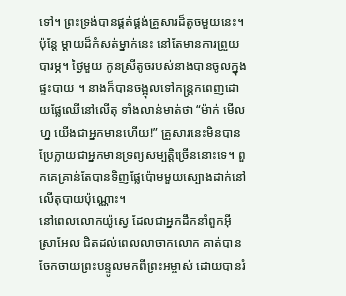ទៅ។ ព្រះទ្រង់បានផ្គត់ផ្គង់គ្រួសារដ៏តូចមួយនេះ។ ប៉ុន្តែ ម្ដាយដ៏កំសត់ម្នាក់នេះ នៅតែមានការព្រួយបារម្ភ។ ថ្ងៃមួយ កូនស្រីតូចរបស់នាងបានចូលក្នុងផ្ទះបាយ ។ នាងក៏បានចង្អុលទៅកន្រ្តកពេញដោយផ្លែឈើនៅលើតុ ទាំងលាន់មាត់ថា “ម៉ាក់ មើលហ្ន យើងជាអ្នកមានហើយ!” គ្រួសារនេះមិនបានប្រែក្លាយជាអ្នកមានទ្រព្យសម្បត្តិច្រើននោះទេ។ ពួកគេគ្រាន់តែបានទិញផ្លែប៉ោមមួយស្បោងដាក់នៅលើតុបាយប៉ុណ្ណោះ។
នៅពេលលោកយ៉ូស្វេ ដែលជាអ្នកដឹកនាំពួកអ៊ីស្រាអែល ជិតដល់ពេលលាចាកលោក គាត់បានចែកចាយព្រះបន្ទូលមកពីព្រះអម្ចាស់ ដោយបានរំ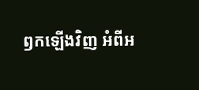ឭកឡើងវិញ អំពីអ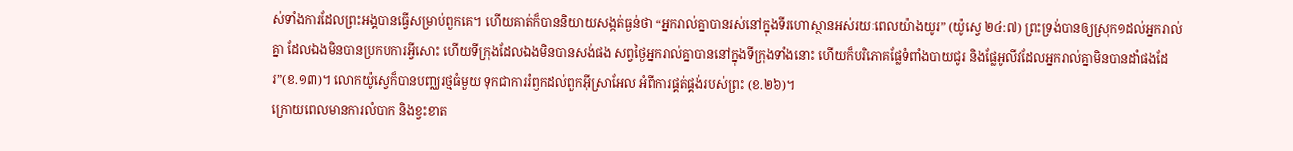ស់ទាំងការដែលព្រះអង្គបានធ្វើសម្រាប់ពួកគេ។ ហើយគាត់ក៏បាននិយាយសង្កត់ធ្ងន់ថា “អ្នករាល់គ្នាបានរស់នៅក្នុងទីរហោស្ថានអស់រយៈពេលយ៉ាងយូរ” (យ៉ូស្វេ ២៤:៧) ព្រះទ្រង់បានឲ្យស្រុក១ដល់អ្នករាល់គ្នា ដែលឯងមិនបានប្រកបការអ្វីសោះ ហើយទីក្រុងដែលឯងមិនបានសង់ផង សព្វថ្ងៃអ្នករាល់គ្នាបាននៅក្នុងទីក្រុងទាំងនោះ ហើយក៏បរិភោគផ្លែទំពាំងបាយជូរ និងផ្លែអូលីវដែលអ្នករាល់គ្នាមិនបានដាំផងដែរ”(ខ.១៣)។ លោកយ៉ូស្វេក៏បានបញ្ឈរថ្មធំមួយ ទុកជាការរំឭកដល់ពួកអ៊ីស្រាអែល អំពីការផ្គត់ផ្គង់របស់ព្រះ (ខ.២៦)។
ក្រោយពេលមានការលំបាក និងខ្វះខាត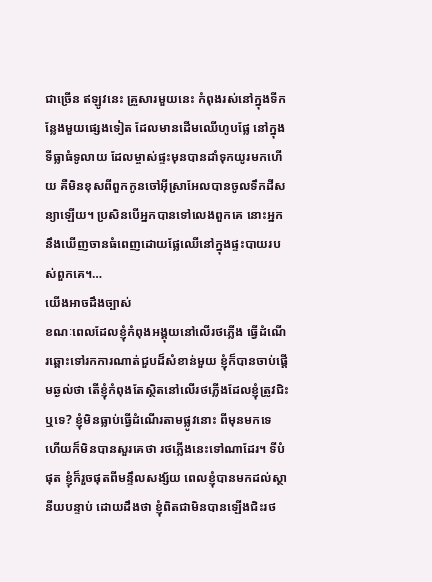ជាច្រើន ឥឡូវនេះ គ្រួសារមួយនេះ កំពុងរស់នៅក្នុងទីកន្លែងមួយផ្សេងទៀត ដែលមានដើមឈើហូបផ្លែ នៅក្នុងទីធ្លាធំទូលាយ ដែលម្ចាស់ផ្ទះមុនបានដាំទុកយូរមកហើយ គឺមិនខុសពីពួកកូនចៅអ៊ីស្រាអែលបានចូលទឹកដីសន្យាឡើយ។ ប្រសិនបើអ្នកបានទៅលេងពួកគេ នោះអ្នកនឹងឃើញចានធំពេញដោយផ្លែឈើនៅក្នុងផ្ទះបាយរបស់ពួកគេ។…
យើងអាចដឹងច្បាស់
ខណៈពេលដែលខ្ញុំកំពុងអង្គុយនៅលើរថភ្លើង ធ្វើដំណើរឆ្ពោះទៅរកការណាត់ជួបដ៏សំខាន់មួយ ខ្ញុំក៏បានចាប់ផ្ដើមឆ្ងល់ថា តើខ្ញុំកំពុងតែស្ថិតនៅលើរថភ្លើងដែលខ្ញុំត្រូវជិះឬទេ? ខ្ញុំមិនធ្លាប់ធ្វើដំណើរតាមផ្លូវនោះ ពីមុនមកទេ ហើយក៏មិនបានសួរគេថា រថភ្លើងនេះទៅណាដែរ។ ទីបំផុត ខ្ញុំក៏រួចផុតពីមន្ទឹលសង្ស័យ ពេលខ្ញុំបានមកដល់ស្ថានីយបន្ទាប់ ដោយដឹងថា ខ្ញុំពិតជាមិនបានឡើងជិះរថ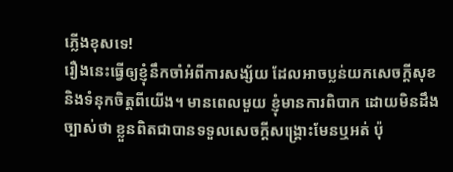ភ្លើងខុសទេ!
រឿងនេះធ្វើឲ្យខ្ញុំនឹកចាំអំពីការសង្ស័យ ដែលអាចប្លន់យកសេចក្តីសុខ និងទំនុកចិត្តពីយើង។ មានពេលមួយ ខ្ញុំមានការពិបាក ដោយមិនដឹងច្បាស់ថា ខ្លួនពិតជាបានទទួលសេចក្តីសង្រ្គោះមែនឬអត់ ប៉ុ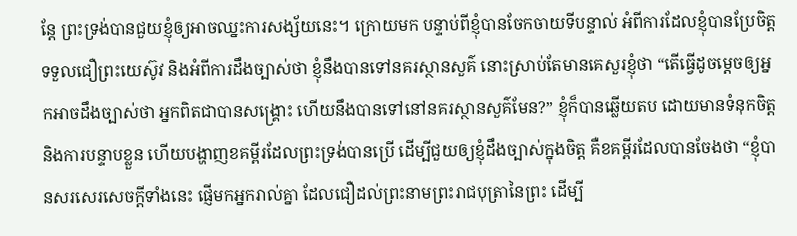ន្តែ ព្រះទ្រង់បានជួយខ្ញុំឲ្យអាចឈ្នះការសង្ស័យនេះ។ ក្រោយមក បន្ទាប់ពីខ្ញុំបានចែកចាយទីបន្ទាល់ អំពីការដែលខ្ញុំបានប្រែចិត្តទទួលជឿព្រះយេស៊ូវ និងអំពីការដឹងច្បាស់ថា ខ្ញុំនឹងបានទៅនគរស្ថានសួគ៌ នោះស្រាប់តែមានគេសួរខ្ញុំថា “តើធ្វើដូចម្តេចឲ្យអ្នកអាចដឹងច្បាស់ថា អ្នកពិតជាបានសង្រ្គោះ ហើយនឹងបានទៅនៅនគរស្ថានសួគ៌មែន?” ខ្ញុំក៏បានឆ្លើយតប ដោយមានទំនុកចិត្ត និងការបន្ទាបខ្លួន ហើយបង្ហាញខគម្ពីរដែលព្រះទ្រង់បានប្រើ ដើម្បីជួយឲ្យខ្ញុំដឹងច្បាស់ក្នុងចិត្ត គឺខគម្ពីរដែលបានចែងថា “ខ្ញុំបានសរសេរសេចក្ដីទាំងនេះ ផ្ញើមកអ្នករាល់គ្នា ដែលជឿដល់ព្រះនាមព្រះរាជបុត្រានៃព្រះ ដើម្បី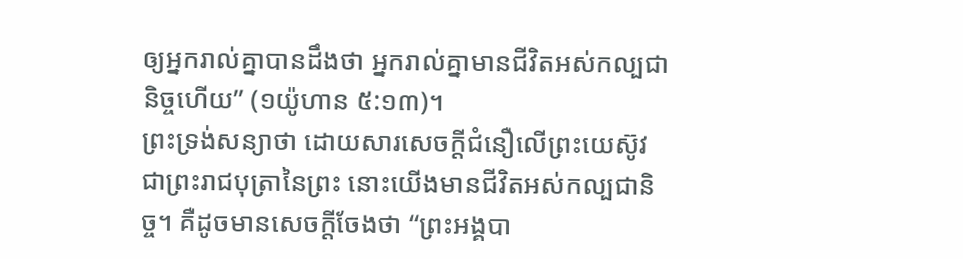ឲ្យអ្នករាល់គ្នាបានដឹងថា អ្នករាល់គ្នាមានជីវិតអស់កល្បជានិច្ចហើយ” (១យ៉ូហាន ៥:១៣)។
ព្រះទ្រង់សន្យាថា ដោយសារសេចក្តីជំនឿលើព្រះយេស៊ូវ ជាព្រះរាជបុត្រានៃព្រះ នោះយើងមានជីវិតអស់កល្បជានិច្ច។ គឺដូចមានសេចក្តីចែងថា “ព្រះអង្គបា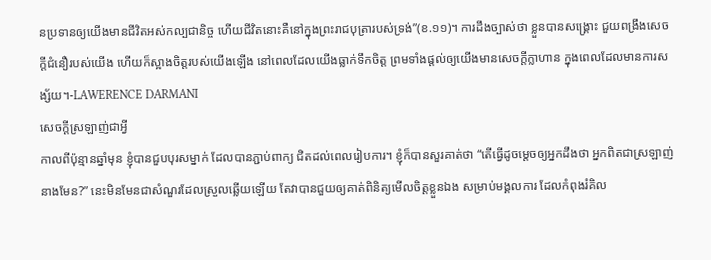នប្រទានឲ្យយើងមានជីវិតអស់កល្បជានិច្ច ហើយជីវិតនោះគឺនៅក្នុងព្រះរាជបុត្រារបស់ទ្រង់”(ខ.១១)។ ការដឹងច្បាស់ថា ខ្លួនបានសង្រ្គោះ ជួយពង្រឹងសេចក្តីជំនឿរបស់យើង ហើយក៏ស្អាងចិត្តរបស់យើងឡើង នៅពេលដែលយើងធ្លាក់ទឹកចិត្ត ព្រមទាំងផ្ដល់ឲ្យយើងមានសេចក្តីក្លាហាន ក្នុងពេលដែលមានការសង្ស័យ។-LAWERENCE DARMANI
សេចក្តីស្រឡាញ់ជាអ្វី
កាលពីប៉ុន្មានឆ្នាំមុន ខ្ញុំបានជួបបុរសម្នាក់ ដែលបានភ្ជាប់ពាក្យ ជិតដល់ពេលរៀបការ។ ខ្ញុំក៏បានសួរគាត់ថា “តើធ្វើដូចម្តេចឲ្យអ្នកដឹងថា អ្នកពិតជាស្រឡាញ់នាងមែន?” នេះមិនមែនជាសំណួរដែលស្រួលឆ្លើយឡើយ តែវាបានជួយឲ្យគាត់ពិនិត្យមើលចិត្តខ្លួនឯង សម្រាប់មង្គលការ ដែលកំពុងរំគិល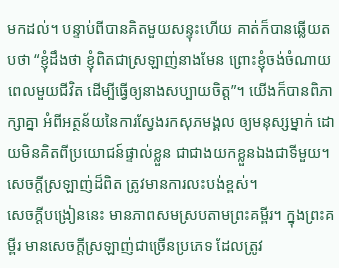មកដល់។ បន្ទាប់ពីបានគិតមួយសន្ទុះហើយ គាត់ក៏បានឆ្លើយតបថា “ខ្ញុំដឹងថា ខ្ញុំពិតជាស្រឡាញ់នាងមែន ព្រោះខ្ញុំចង់ចំណាយពេលមួយជីវិត ដើម្បីធ្វើឲ្យនាងសប្បាយចិត្ត”។ យើងក៏បានពិភាក្សាគ្នា អំពីអត្ថន័យនៃការស្វែងរកសុភមង្គល ឲ្យមនុស្សម្នាក់ ដោយមិនគិតពីប្រយោជន៍ផ្ទាល់ខ្លួន ជាជាងយកខ្លួនឯងជាទីមួយ។ សេចក្តីស្រឡាញ់ដ៏ពិត ត្រូវមានការលះបង់ខ្ពស់។
សេចក្តីបង្រៀននេះ មានភាពសមស្របតាមព្រះគម្ពីរ។ ក្នុងព្រះគម្ពីរ មានសេចក្តីស្រឡាញ់ជាច្រើនប្រភេទ ដែលត្រូវ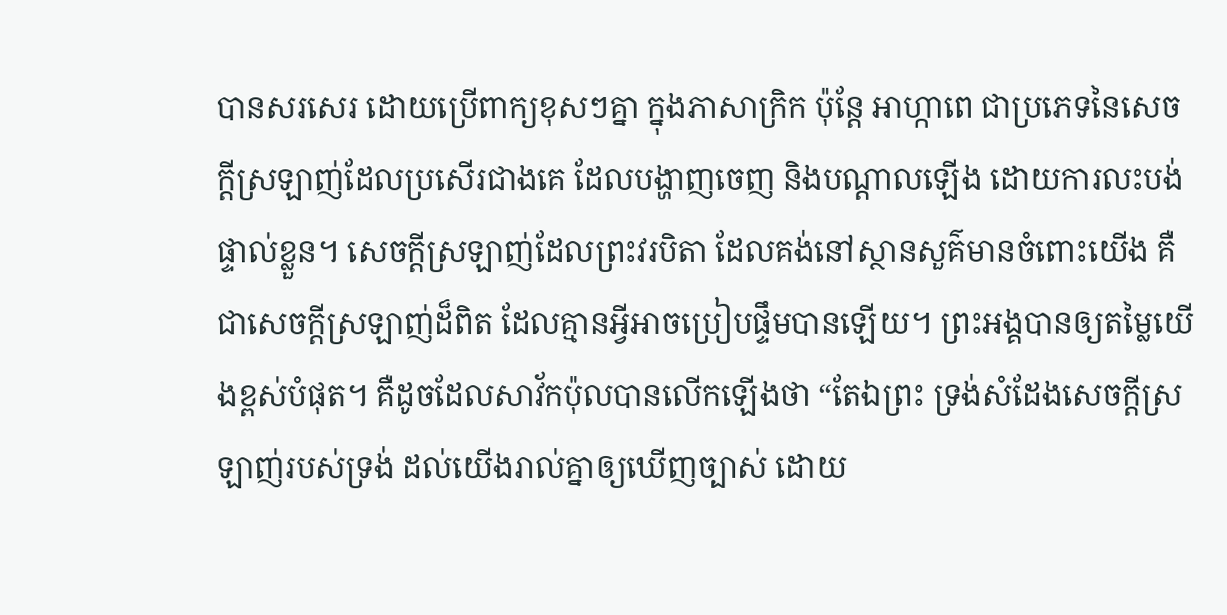បានសរសេរ ដោយប្រើពាក្យខុសៗគ្នា ក្នុងភាសាក្រិក ប៉ុន្តែ អាហ្កាពេ ជាប្រភេទនៃសេចក្តីស្រឡាញ់ដែលប្រសើរជាងគេ ដែលបង្ហាញចេញ និងបណ្តាលឡើង ដោយការលះបង់ផ្ទាល់ខ្លួន។ សេចក្តីស្រឡាញ់ដែលព្រះវរបិតា ដែលគង់នៅស្ថានសួគ៌មានចំពោះយើង គឺជាសេចក្តីស្រឡាញ់ដ៏ពិត ដែលគ្មានអ្វីអាចប្រៀបផ្ទឹមបានឡើយ។ ព្រះអង្គបានឲ្យតម្លៃយើងខ្ពស់បំផុត។ គឺដូចដែលសាវ័កប៉ុលបានលើកឡើងថា “តែឯព្រះ ទ្រង់សំដែងសេចក្តីស្រឡាញ់របស់ទ្រង់ ដល់យើងរាល់គ្នាឲ្យឃើញច្បាស់ ដោយ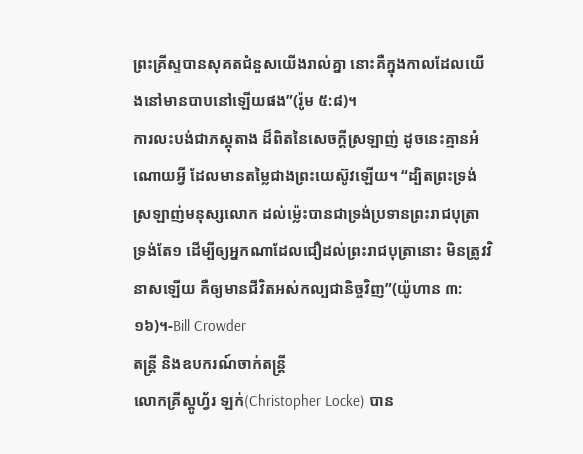ព្រះគ្រីស្ទបានសុគតជំនួសយើងរាល់គ្នា នោះគឺក្នុងកាលដែលយើងនៅមានបាបនៅឡើយផង”(រ៉ូម ៥:៨)។
ការលះបង់ជាភស្តុតាង ដ៏ពិតនៃសេចក្តីស្រឡាញ់ ដូចនេះគ្មានអំណោយអ្វី ដែលមានតម្លៃជាងព្រះយេស៊ូវឡើយ។ “ដ្បិតព្រះទ្រង់ស្រឡាញ់មនុស្សលោក ដល់ម៉្លេះបានជាទ្រង់ប្រទានព្រះរាជបុត្រាទ្រង់តែ១ ដើម្បីឲ្យអ្នកណាដែលជឿដល់ព្រះរាជបុត្រានោះ មិនត្រូវវិនាសឡើយ គឺឲ្យមានជីវិតអស់កល្បជានិច្ចវិញ”(យ៉ូហាន ៣:១៦)។-Bill Crowder
តន្រ្តី និងឧបករណ៍ចាក់តន្រ្តី
លោកគ្រីស្តូហ្វ័រ ឡក់(Christopher Locke) បាន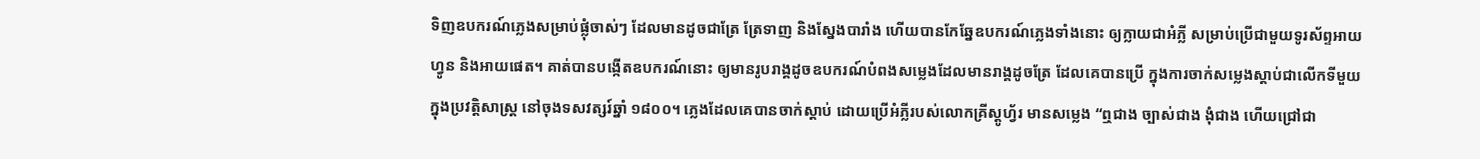ទិញឧបករណ៍ភ្លេងសម្រាប់ផ្លុំចាស់ៗ ដែលមានដូចជាត្រែ ត្រែទាញ និងស្នែងបារាំង ហើយបានកែឆ្នែឧបករណ៍ភ្លេងទាំងនោះ ឲ្យក្លាយជាអំភ្លី សម្រាប់ប្រើជាមួយទូរស័ព្ទអាយហ្វូន និងអាយផេត។ គាត់បានបង្កើតឧបករណ៍នោះ ឲ្យមានរូបរាង្គដូចឧបករណ៍បំពងសម្លេងដែលមានរាង្គដូចត្រែ ដែលគេបានប្រើ ក្នុងការចាក់សម្លេងស្តាប់ជាលើកទីមួយ ក្នុងប្រវត្តិសាស្រ្ត នៅចុងទសវត្សរ៍ឆ្នាំ ១៨០០។ ភ្លេងដែលគេបានចាក់ស្តាប់ ដោយប្រើអំភ្លីរបស់លោកគ្រីស្តូហ្វ័រ មានសម្លេង “ឮជាង ច្បាស់ជាង ងុំជាង ហើយជ្រៅជា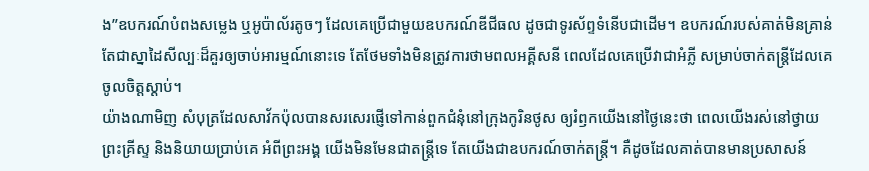ង”ឧបករណ៍បំពងសម្លេង ឬអូប៉ាល័រតូចៗ ដែលគេប្រើជាមួយឧបករណ៍ឌីជីធល ដូចជាទូរស័ព្ទទំនើបជាដើម។ ឧបករណ៍របស់គាត់មិនគ្រាន់តែជាស្នាដៃសីល្បៈដ៏គួរឲ្យចាប់អារម្មណ៍នោះទេ តែថែមទាំងមិនត្រូវការថាមពលអគ្គីសនី ពេលដែលគេប្រើវាជាអំភ្លី សម្រាប់ចាក់តន្ត្រីដែលគេចូលចិត្តស្តាប់។
យ៉ាងណាមិញ សំបុត្រដែលសាវ័កប៉ុលបានសរសេរផ្ញើទៅកាន់ពួកជំនុំនៅក្រុងកូរិនថូស ឲ្យរំឭកយើងនៅថ្ងៃនេះថា ពេលយើងរស់នៅថ្វាយព្រះគ្រីស្ទ និងនិយាយប្រាប់គេ អំពីព្រះអង្គ យើងមិនមែនជាតន្ត្រីទេ តែយើងជាឧបករណ៍ចាក់តន្រ្តី។ គឺដូចដែលគាត់បានមានប្រសាសន៍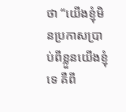ថា “យើងខ្ញុំមិនប្រកាសប្រាប់ពីខ្លួនយើងខ្ញុំទេ គឺពី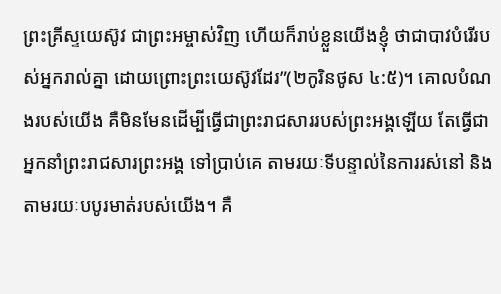ព្រះគ្រីស្ទយេស៊ូវ ជាព្រះអម្ចាស់វិញ ហើយក៏រាប់ខ្លួនយើងខ្ញុំ ថាជាបាវបំរើរបស់អ្នករាល់គ្នា ដោយព្រោះព្រះយេស៊ូវដែរ”(២កូរិនថូស ៤:៥)។ គោលបំណងរបស់យើង គឺមិនមែនដើម្បីធ្វើជាព្រះរាជសាររបស់ព្រះអង្គឡើយ តែធ្វើជាអ្នកនាំព្រះរាជសារព្រះអង្គ ទៅប្រាប់គេ តាមរយៈទីបន្ទាល់នៃការរស់នៅ និងតាមរយៈបបូរមាត់របស់យើង។ គឺ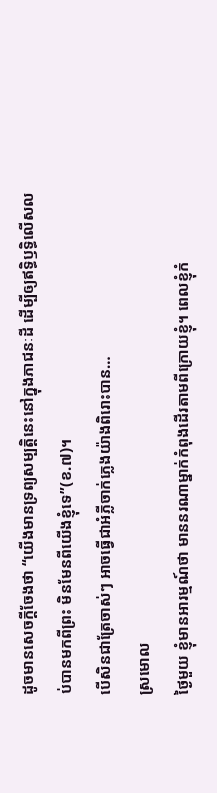ដូចមានសេចក្តីចែងថា “យើងមានទ្រព្យសម្បត្តិនេះនៅក្នុងភាជនៈដី ដើម្បីឲ្យឥទ្ធិឫទ្ធិលើសលប់បានមកពីព្រះ មិនមែនពីយើងខ្ញុំទេ”(ខ.៧)។
បើសិនជាត្រែចាស់ៗ អាចធ្វើជាអំភ្លីចាក់ភ្លេងយ៉ាងពិរោះបាន…
ស្រមោល
ថ្ងៃមួយ ខ្ញុំមានអារម្មណ៍ថា មាននរណាម្នាក់កំពុងដើរតាមពីក្រោយខ្ញុំ។ ពេលខ្ញុំកំ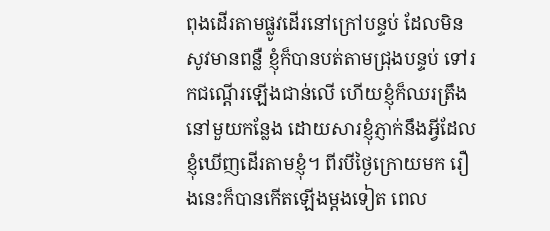ពុងដើរតាមផ្លូវដើរនៅក្រៅបន្ទប់ ដែលមិនសូវមានពន្លឺ ខ្ញុំក៏បានបត់តាមជ្រុងបន្ទប់ ទៅរកជណ្តើរឡើងជាន់លើ ហើយខ្ញុំក៏ឈរត្រឹងនៅមួយកន្លែង ដោយសារខ្ញុំភ្ញាក់នឹងអ្វីដែលខ្ញុំឃើញដើរតាមខ្ញុំ។ ពីរបីថ្ងៃក្រោយមក រឿងនេះក៏បានកើតឡើងម្តងទៀត ពេល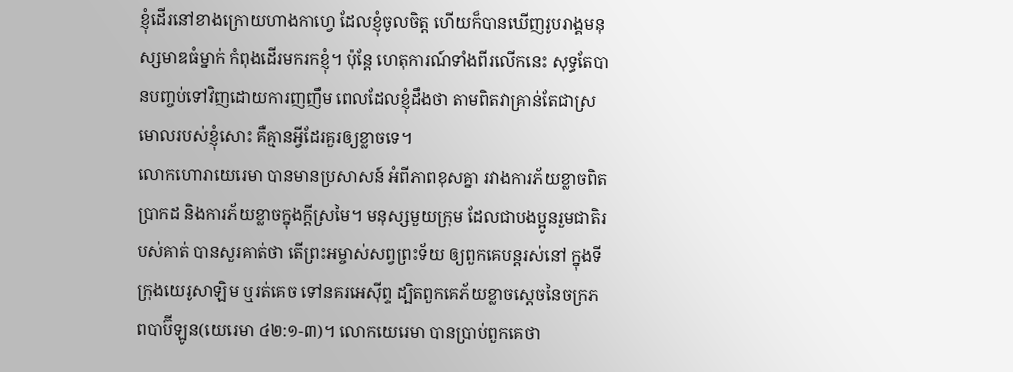ខ្ញុំដើរនៅខាងក្រោយហាងកាហ្វេ ដែលខ្ញុំចូលចិត្ត ហើយក៏បានឃើញរូបរាង្គមនុស្សមាឌធំម្នាក់ កំពុងដើរមករកខ្ញុំ។ ប៉ុន្តែ ហេតុការណ៍ទាំងពីរលើកនេះ សុទ្ធតែបានបញ្ចប់ទៅវិញដោយការញញឹម ពេលដែលខ្ញុំដឹងថា តាមពិតវាគ្រាន់តែជាស្រមោលរបស់ខ្ញុំសោះ គឺគ្មានអ្វីដែរគួរឲ្យខ្លាចទេ។
លោកហោរាយេរេមា បានមានប្រសាសន៍ អំពីភាពខុសគ្នា រវាងការភ័យខ្លាចពិតប្រាកដ និងការភ័យខ្លាចក្នុងក្តីស្រមៃ។ មនុស្សមួយក្រុម ដែលជាបងប្អូនរួមជាតិរបស់គាត់ បានសួរគាត់ថា តើព្រះអម្ចាស់សព្វព្រះទ័យ ឲ្យពួកគេបន្តរស់នៅ ក្នុងទីក្រុងយេរូសាឡិម ឬរត់គេច ទៅនគរអេស៊ីព្ទ ដ្បិតពួកគេភ័យខ្លាចស្តេចនៃចក្រភពបាប៊ីឡូន(យេរេមា ៤២:១-៣)។ លោកយេរេមា បានប្រាប់ពួកគេថា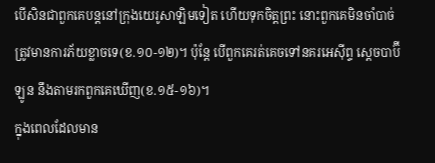បើសិនជាពួកគេបន្តនៅក្រុងយេរូសាឡិមទៀត ហើយទុកចិត្តព្រះ នោះពួកគេមិនចាំបាច់ត្រូវមានការភ័យខ្លាចទេ(ខ.១០-១២)។ ប៉ុន្តែ បើពួកគេរត់គេចទៅនគរអេស៊ីព្ទ ស្តេចបាប៊ីឡូន នឹងតាមរកពួកគេឃើញ(ខ.១៥-១៦)។
ក្នុងពេលដែលមាន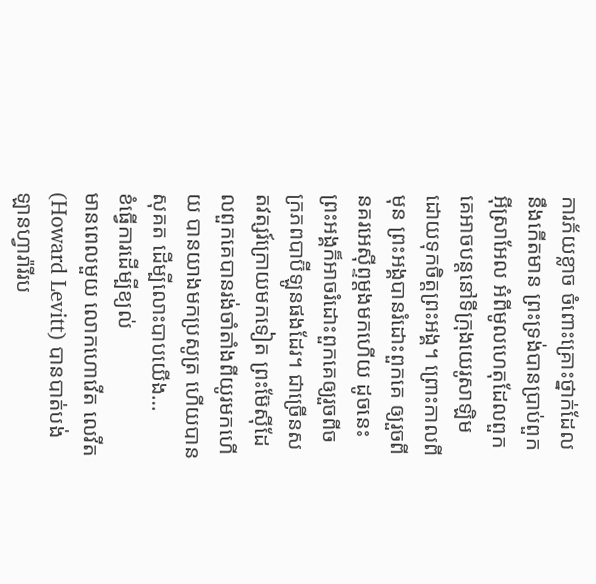ការភ័យខ្លាច ចំពោះគ្រោះថ្នាក់ដែលនឹងកើតមាន ព្រះទ្រង់បានប្រាប់ពួកអ៊ីស្រាអែល អំពីមូលហេតុដែលពួកគេអាចបន្តនៅទីក្រុងយេរូសាឡិម ដោយទុកចិត្តព្រះអង្គ។ ព្រោះកាលពីមុន ព្រះអង្គបានរំដោះពួកគេ ឲ្យរួចពីនគរអេស៊ីព្ទម្តងមកហើយ ដូចនេះ ព្រះអង្គក៏អាចរំដោះពួកគេឲ្យរួចពីចក្រភពបាប៊ីឡូនផងដែរ។ ជាច្រើនសតវត្សរ៍ក្រោយមកទៀត ព្រះម៊ែស៊ីដែលពួកគេបានរង់ចាំតាំងពីយូរមកហើយ បានយាងមកប្រសូត្រ ហើយបានសុគត ដើម្បីលោះបាបយើង…
ខំធ្វើការដើម្បីខ្យល់
មានពេលមួយ លោកហោវើត លេវីត(Howard Levitt) បានបាត់បង់ឡានហ្វារ៉ារីរប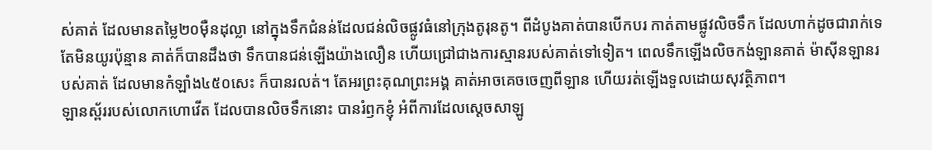ស់គាត់ ដែលមានតម្លៃ២០ម៉ឺនដុល្លា នៅក្នុងទឹកជំនន់ដែលជន់លិចផ្លូវធំនៅក្រុងតូរុនតូ។ ពីដំបូងគាត់បានបើកបរ កាត់តាមផ្លូវលិចទឹក ដែលហាក់ដូចជារាក់ទេ តែមិនយូរប៉ុន្មាន គាត់ក៏បានដឹងថា ទឹកបានជន់ឡើងយ៉ាងលឿន ហើយជ្រៅជាងការស្មានរបស់គាត់ទៅទៀត។ ពេលទឹកឡើងលិចកង់ឡានគាត់ ម៉ាស៊ីនឡានរបស់គាត់ ដែលមានកំឡាំង៤៥០សេះ ក៏បានរលត់។ តែអរព្រះគុណព្រះអង្គ គាត់អាចគេចចេញពីឡាន ហើយរត់ឡើងទួលដោយសុវត្ថិភាព។
ឡានស្ព័ររបស់លោកហោវើត ដែលបានលិចទឹកនោះ បានរំឭកខ្ញុំ អំពីការដែលស្តេចសាឡូ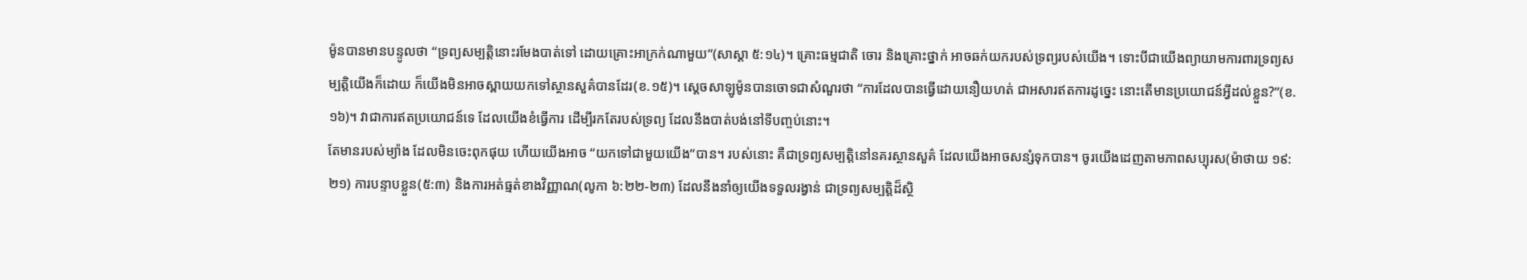ម៉ូនបានមានបន្ទូលថា “ទ្រព្យសម្បត្តិនោះរមែងបាត់ទៅ ដោយគ្រោះអាក្រក់ណាមួយ”(សាស្តា ៥:១៤)។ គ្រោះធម្មជាតិ ចោរ និងគ្រោះថ្នាក់ អាចឆក់យករបស់ទ្រព្យរបស់យើង។ ទោះបីជាយើងព្យាយាមការពារទ្រព្យសម្បត្តិយើងក៏ដោយ ក៏យើងមិនអាចស្ពាយយកទៅស្ថានសួគ៌បានដែរ(ខ.១៥)។ សេ្តចសាឡូម៉ូនបានចោទជាសំណួរថា “ការដែលបានធ្វើដោយនឿយហត់ ជាអសារឥតការដូច្នេះ នោះតើមានប្រយោជន៍អ្វីដល់ខ្លួន?”(ខ.១៦)។ វាជាការឥតប្រយោជន៍ទេ ដែលយើងខំធ្វើការ ដើម្បីរកតែរបស់ទ្រព្យ ដែលនឹងបាត់បង់នៅទីបញ្ចប់នោះ។
តែមានរបស់ម្យ៉ាង ដែលមិនចេះពុកផុយ ហើយយើងអាច “យកទៅជាមួយយើង”បាន។ របស់នោះ គឺជាទ្រព្យសម្បត្តិនៅនគរស្ថានសួគ៌ ដែលយើងអាចសន្សំទុកបាន។ ចូរយើងដេញតាមភាពសប្បុរស(ម៉ាថាយ ១៩:២១) ការបន្ទាបខ្លួន(៥:៣) និងការអត់ធ្មត់ខាងវិញ្ញាណ(លូកា ៦:២២-២៣) ដែលនឹងនាំឲ្យយើងទទួលរង្វាន់ ជាទ្រព្យសម្បត្តិដ៏ស្ថិ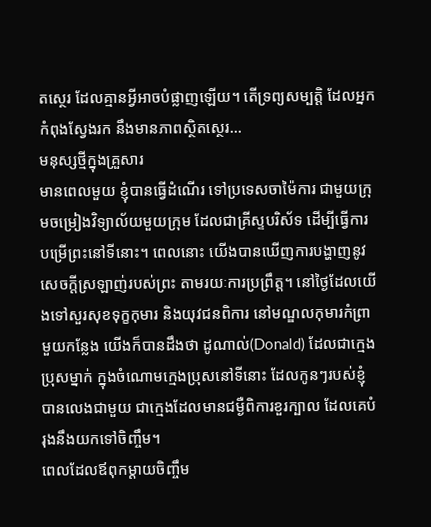តស្ថេរ ដែលគ្មានអ្វីអាចបំផ្លាញឡើយ។ តើទ្រព្យសម្បត្តិ ដែលអ្នកកំពុងស្វែងរក នឹងមានភាពស្ថិតស្ថេរ…
មនុស្សថ្មីក្នុងគ្រួសារ
មានពេលមួយ ខ្ញុំបានធ្វើដំណើរ ទៅប្រទេសចាម៉ៃការ ជាមួយក្រុមចម្រៀងវិទ្យាល័យមួយក្រុម ដែលជាគ្រីស្ទបរិស័ទ ដើម្បីធ្វើការបម្រើព្រះនៅទីនោះ។ ពេលនោះ យើងបានឃើញការបង្ហាញនូវសេចក្តីស្រឡាញ់របស់ព្រះ តាមរយៈការប្រព្រឹត្ត។ នៅថ្ងៃដែលយើងទៅសួរសុខទុក្ខកុមារ និងយុវជនពិការ នៅមណ្ឌលកុមារកំព្រាមួយកន្លែង យើងក៏បានដឹងថា ដូណាល់(Donald) ដែលជាក្មេងប្រុសម្នាក់ ក្នុងចំណោមក្មេងប្រុសនៅទីនោះ ដែលកូនៗរបស់ខ្ញុំបានលេងជាមួយ ជាក្មេងដែលមានជម្ងឺពិការខួរក្បាល ដែលគេបំរុងនឹងយកទៅចិញ្ចឹម។
ពេលដែលឪពុកម្តាយចិញ្ចឹម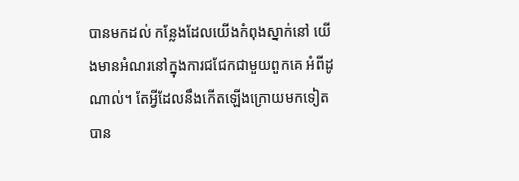បានមកដល់ កន្លែងដែលយើងកំពុងស្នាក់នៅ យើងមានអំណរនៅក្នុងការជជែកជាមួយពួកគេ អំពីដូណាល់។ តែអ្វីដែលនឹងកើតឡើងក្រោយមកទៀត បាន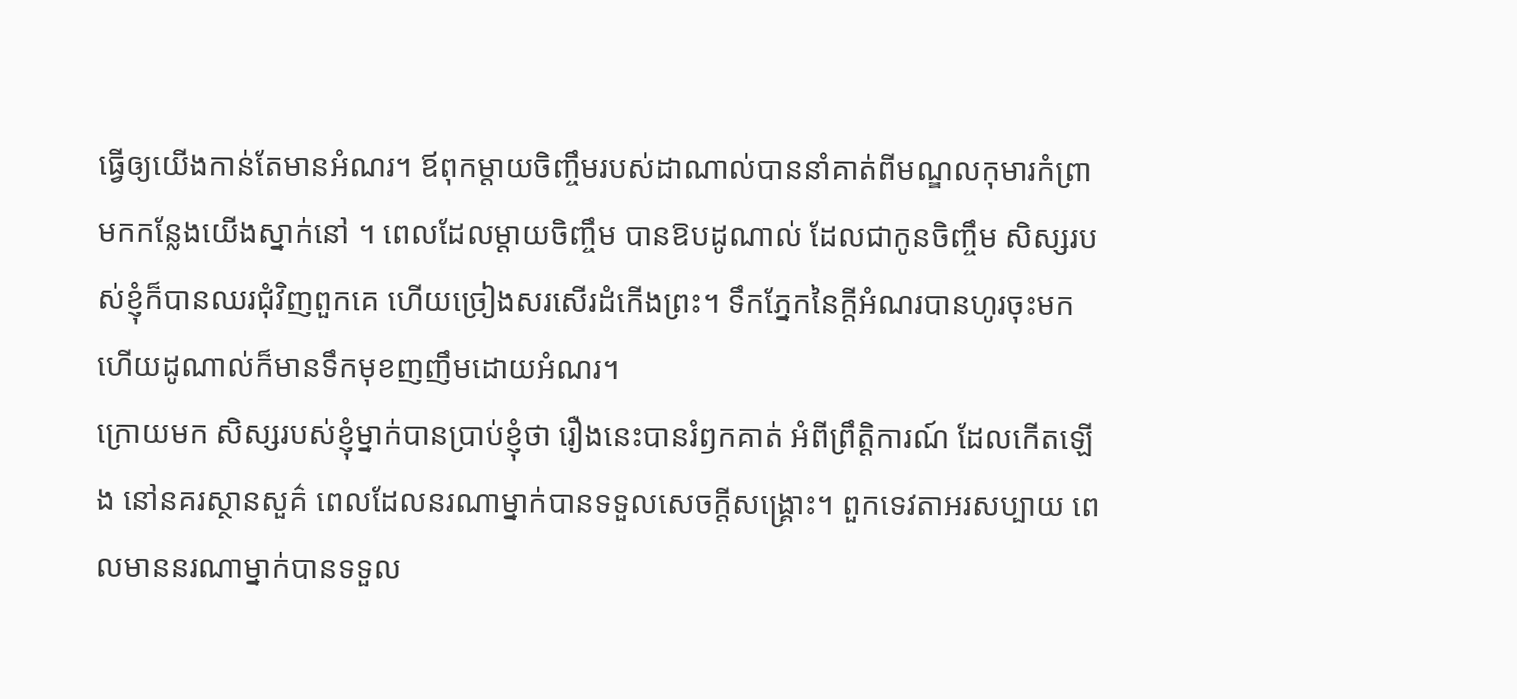ធ្វើឲ្យយើងកាន់តែមានអំណរ។ ឪពុកម្តាយចិញ្ចឹមរបស់ដាណាល់បាននាំគាត់ពីមណ្ឌលកុមារកំព្រា មកកន្លែងយើងស្នាក់នៅ ។ ពេលដែលម្តាយចិញ្ចឹម បានឱបដូណាល់ ដែលជាកូនចិញ្ចឹម សិស្សរបស់ខ្ញុំក៏បានឈរជុំវិញពួកគេ ហើយច្រៀងសរសើរដំកើងព្រះ។ ទឹកភ្នែកនៃក្តីអំណរបានហូរចុះមក ហើយដូណាល់ក៏មានទឹកមុខញញឹមដោយអំណរ។
ក្រោយមក សិស្សរបស់ខ្ញុំម្នាក់បានប្រាប់ខ្ញុំថា រឿងនេះបានរំឭកគាត់ អំពីព្រឹត្តិការណ៍ ដែលកើតឡើង នៅនគរស្ថានសួគ៌ ពេលដែលនរណាម្នាក់បានទទួលសេចក្តីសង្រ្គោះ។ ពួកទេវតាអរសប្បាយ ពេលមាននរណាម្នាក់បានទទួល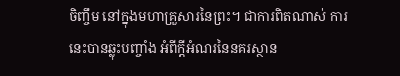ចិញ្ចឹម នៅក្នុងមហាគ្រួសារនៃព្រះ។ ជាការពិតណាស់ ការនេះបានឆ្លុះបញ្ចាំង អំពីក្តីអំណរនៃនគរស្ថាន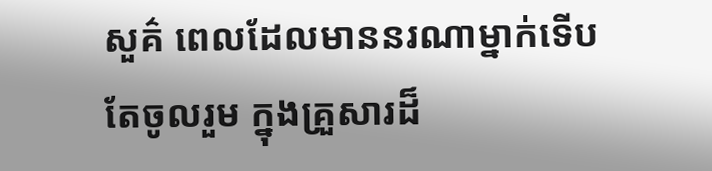សួគ៌ ពេលដែលមាននរណាម្នាក់ទើបតែចូលរួម ក្នុងគ្រួសារដ៏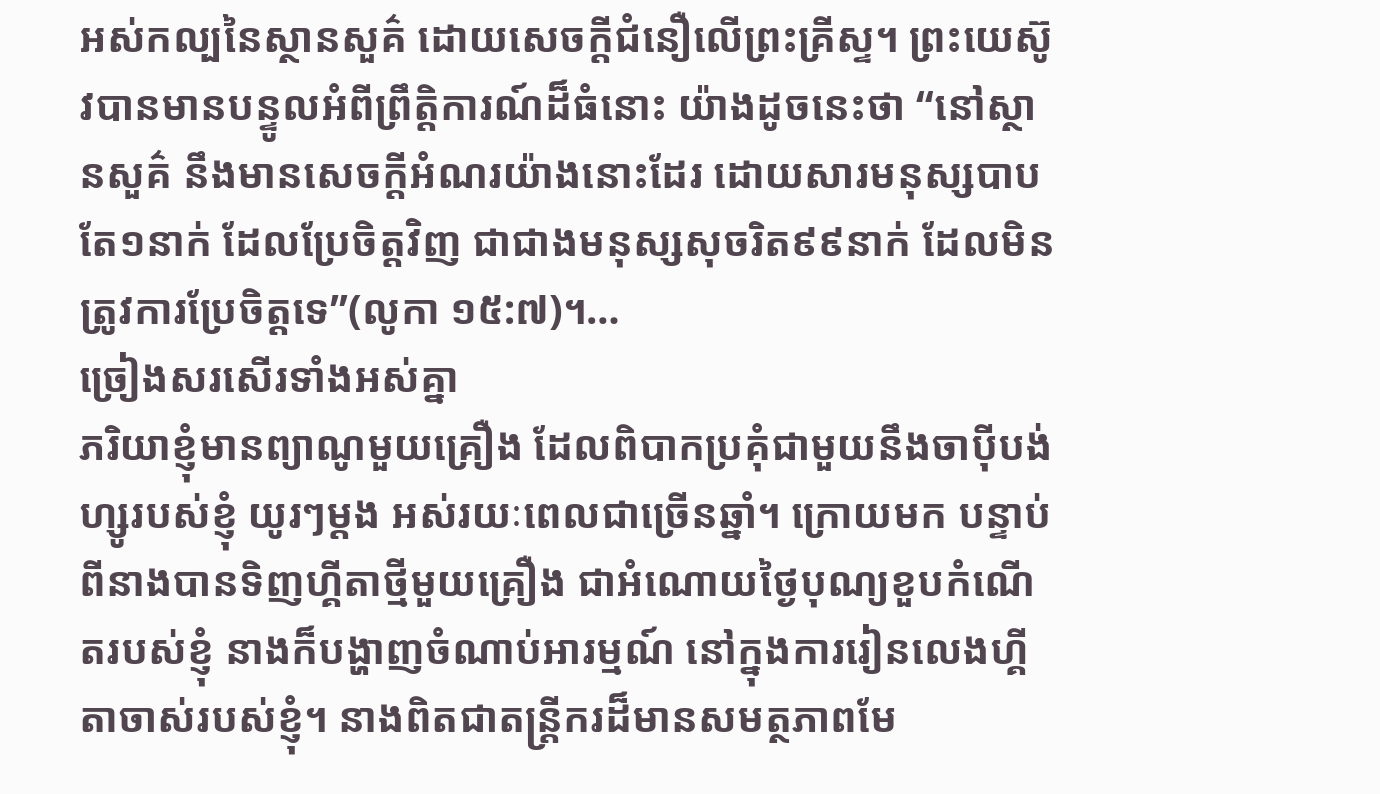អស់កល្បនៃស្ថានសួគ៌ ដោយសេចក្តីជំនឿលើព្រះគ្រីស្ទ។ ព្រះយេស៊ូវបានមានបន្ទូលអំពីព្រឹត្តិការណ៍ដ៏ធំនោះ យ៉ាងដូចនេះថា “នៅស្ថានសួគ៌ នឹងមានសេចក្តីអំណរយ៉ាងនោះដែរ ដោយសារមនុស្សបាបតែ១នាក់ ដែលប្រែចិត្តវិញ ជាជាងមនុស្សសុចរិត៩៩នាក់ ដែលមិនត្រូវការប្រែចិត្តទេ”(លូកា ១៥:៧)។…
ច្រៀងសរសើរទាំងអស់គ្នា
ភរិយាខ្ញុំមានព្យាណូមួយគ្រឿង ដែលពិបាកប្រគុំជាមួយនឹងចាប៉ីបង់ហ្សូរបស់ខ្ញុំ យូរៗម្តង អស់រយៈពេលជាច្រើនឆ្នាំ។ ក្រោយមក បន្ទាប់ពីនាងបានទិញហ្គីតាថ្មីមួយគ្រឿង ជាអំណោយថ្ងៃបុណ្យខួបកំណើតរបស់ខ្ញុំ នាងក៏បង្ហាញចំណាប់អារម្មណ៍ នៅក្នុងការរៀនលេងហ្គីតាចាស់របស់ខ្ញុំ។ នាងពិតជាតន្ត្រីករដ៏មានសមត្ថភាពមែ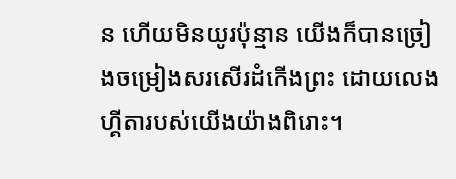ន ហើយមិនយូរប៉ុន្មាន យើងក៏បានច្រៀងចម្រៀងសរសើរដំកើងព្រះ ដោយលេងហ្គីតារបស់យើងយ៉ាងពិរោះ។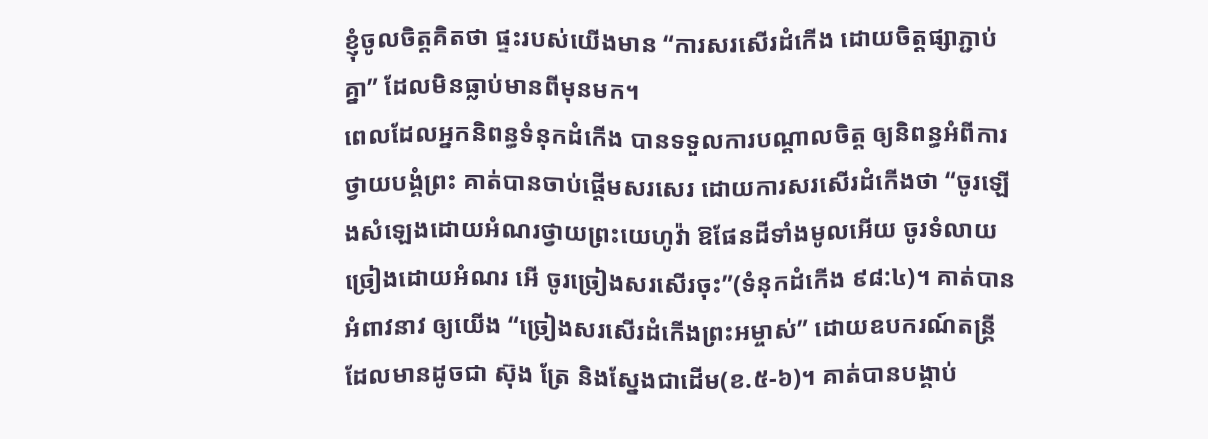ខ្ញុំចូលចិត្តគិតថា ផ្ទះរបស់យើងមាន “ការសរសើរដំកើង ដោយចិត្តផ្សាភ្ជាប់គ្នា” ដែលមិនធ្លាប់មានពីមុនមក។
ពេលដែលអ្នកនិពន្ធទំនុកដំកើង បានទទួលការបណ្តាលចិត្ត ឲ្យនិពន្ធអំពីការថ្វាយបង្គំព្រះ គាត់បានចាប់ផ្តើមសរសេរ ដោយការសរសើរដំកើងថា “ចូរឡើងសំឡេងដោយអំណរថ្វាយព្រះយេហូវ៉ា ឱផែនដីទាំងមូលអើយ ចូរទំលាយច្រៀងដោយអំណរ អើ ចូរច្រៀងសរសើរចុះ”(ទំនុកដំកើង ៩៨:៤)។ គាត់បានអំពាវនាវ ឲ្យយើង “ច្រៀងសរសើរដំកើងព្រះអម្ចាស់” ដោយឧបករណ៍តន្រ្តី ដែលមានដូចជា ស៊ុង ត្រែ និងស្នែងជាដើម(ខ.៥-៦)។ គាត់បានបង្គាប់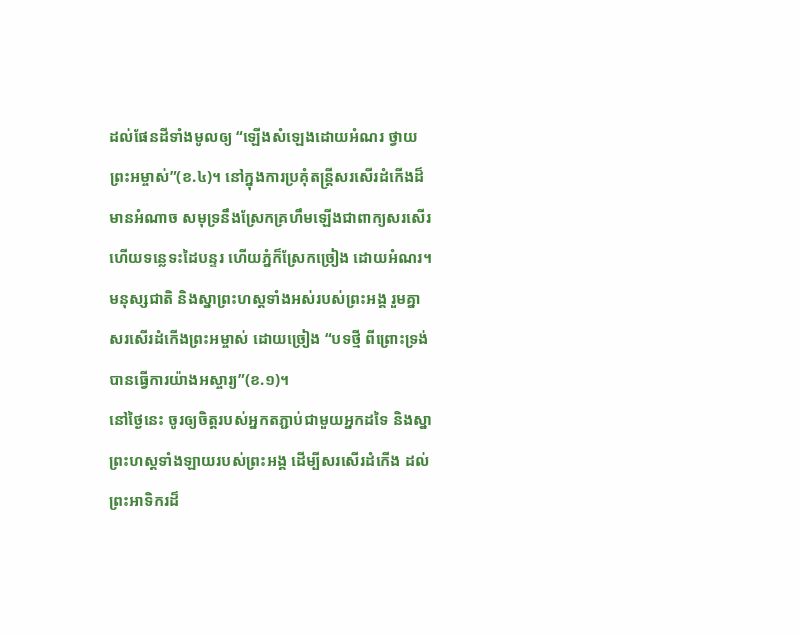ដល់ផែនដីទាំងមូលឲ្យ “ឡើងសំឡេងដោយអំណរ ថ្វាយព្រះអម្ចាស់”(ខ.៤)។ នៅក្នុងការប្រគុំតន្រ្តីសរសើរដំកើងដ៏មានអំណាច សមុទ្រនឹងស្រែកគ្រហឹមឡើងជាពាក្យសរសើរ ហើយទន្លេទះដៃបន្ទរ ហើយភ្នំក៏ស្រែកច្រៀង ដោយអំណរ។ មនុស្សជាតិ និងស្នាព្រះហស្តទាំងអស់របស់ព្រះអង្គ រួមគ្នាសរសើរដំកើងព្រះអម្ចាស់ ដោយច្រៀង “បទថ្មី ពីព្រោះទ្រង់បានធ្វើការយ៉ាងអស្ចារ្យ”(ខ.១)។
នៅថ្ងៃនេះ ចូរឲ្យចិត្តរបស់អ្នកតភ្ជាប់ជាមួយអ្នកដទៃ និងស្នាព្រះហស្តទាំងឡាយរបស់ព្រះអង្គ ដើម្បីសរសើរដំកើង ដល់ព្រះអាទិករដ៏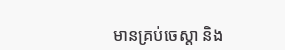មានគ្រប់ចេស្តា និង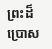ព្រះដ៏ប្រោស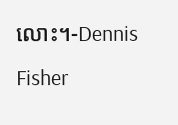លោះ។-Dennis Fisher